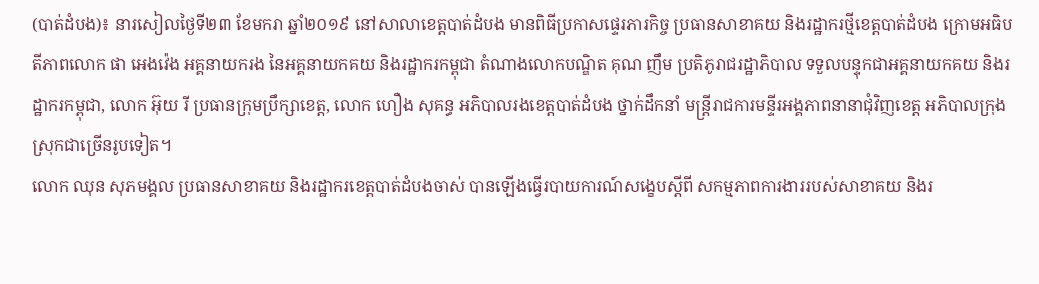(បាត់ដំបង)៖ នារសៀលថ្ងៃទី២៣ ខែមករា ឆ្នាំ២០១៩ នៅសាលាខេត្តបាត់ដំបង មានពិធីប្រកាសផ្ទេរភារកិច្ច ប្រធានសាខាគយ និងរដ្ឋាករថ្មីខេត្តបាត់ដំបង ក្រោមអធិបតីភាពលោក ផា អេងវ៉េង អគ្គនាយករង នៃអគ្គនាយកគយ និងរដ្ឋាករកម្ពុជា តំណាងលោកបណ្ឌិត គុណ ញឹម ប្រតិភូរាជរដ្ឋាភិបាល ទទួលបន្ទុកជាអគ្គនាយកគយ និងរដ្ឋាករកម្ពុជា, លោក អ៊ុយ រី ប្រធានក្រុមប្រឹក្សាខេត្ត, លោក ហឿង សុគន្ធ អភិបាលរងខេត្តបាត់ដំបង ថ្នាក់ដឹកនាំ មន្ត្រីរាជការមន្ទីរអង្គភាពនានាជុំវិញខេត្ត អភិបាលក្រុងស្រុកជាច្រើនរូបទៀត។
លោក ឈុន សុភមង្គល ប្រធានសាខាគយ និងរដ្ឋាករខេត្តបាត់ដំបងចាស់ បានឡើងធ្វើរបាយការណ៍សង្ខេបស្តីពី សកម្មភាពការងាររបស់សាខាគយ និងរ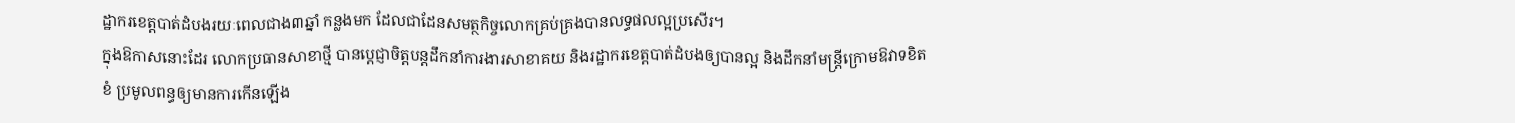ដ្ឋាករខេត្តបាត់ដំបងរយៈពេលជាង៣ឆ្នាំ កន្លងមក ដែលជាដែនសមត្ថកិច្ចលោកគ្រប់គ្រងបានលទ្ធផលល្អប្រសើរ។
ក្នុងឱកាសនោះដែរ លោកប្រធានសាខាថ្មី បានប្តេជ្ញាចិត្តបន្តដឹកនាំការងារសាខាគយ និងរដ្ឋាករខេត្តបាត់ដំបងឲ្យបានល្អ និងដឹកនាំមន្រ្តីក្រោមឱវាទខិតខំ ប្រមូលពន្ធឲ្យមានការកើនឡើង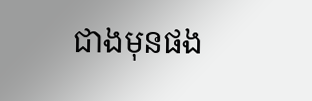ជាងមុនផង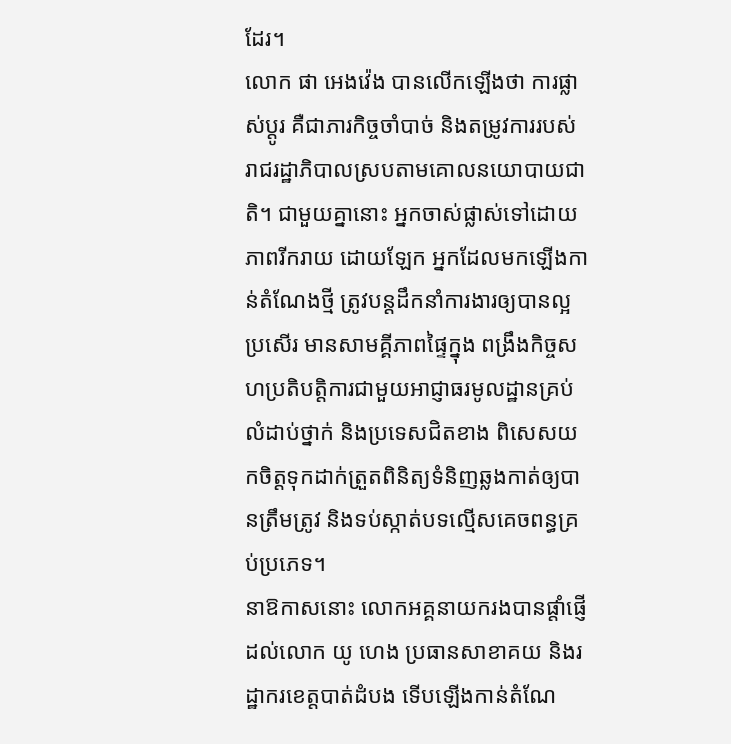ដែរ។
លោក ផា អេងវ៉េង បានលើកឡើងថា ការផ្លាស់ប្តូរ គឺជាភារកិច្ចចាំបាច់ និងតម្រូវការរបស់រាជរដ្ឋាភិបាលស្របតាមគោលនយោបាយជាតិ។ ជាមួយគ្នានោះ អ្នកចាស់ផ្លាស់ទៅដោយភាពរីករាយ ដោយឡែក អ្នកដែលមកឡើងកាន់តំណែងថ្មី ត្រូវបន្តដឹកនាំការងារឲ្យបានល្អប្រសើរ មានសាមគ្គីភាពផ្ទៃក្នុង ពង្រឹងកិច្ចសហប្រតិបត្តិការជាមួយអាជ្ញាធរមូលដ្ឋានគ្រប់លំដាប់ថ្នាក់ និងប្រទេសជិតខាង ពិសេសយកចិត្តទុកដាក់ត្រួតពិនិត្យទំនិញឆ្លងកាត់ឲ្យបានត្រឹមត្រូវ និងទប់ស្កាត់បទល្មើសគេចពន្ធគ្រប់ប្រភេទ។
នាឱកាសនោះ លោកអគ្គនាយករងបានផ្តាំផ្ញើដល់លោក យូ ហេង ប្រធានសាខាគយ និងរដ្ឋាករខេត្តបាត់ដំបង ទើបឡើងកាន់តំណែ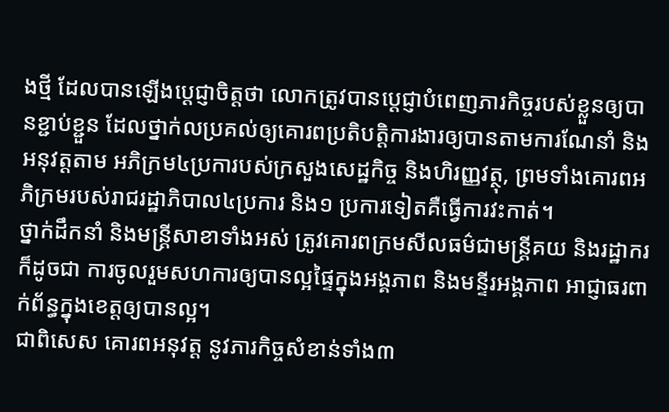ងថ្មី ដែលបានឡើងប្តេជ្ញាចិត្តថា លោកត្រូវបានប្តេជ្ញាបំពេញភារកិច្ចរបស់ខ្លួនឲ្យបានខ្ជាប់ខ្ជួន ដែលថ្នាក់លប្រគល់ឲ្យគោរពប្រតិបត្តិការងារឲ្យបានតាមការណែនាំ និងអនុវត្តតាម អភិក្រម៤ប្រការបស់ក្រសួងសេដ្ឋកិច្ច និងហិរញ្ញវត្ថុ, ព្រមទាំងគោរពអភិក្រមរបស់រាជរដ្ឋាភិបាល៤ប្រការ និង១ ប្រការទៀតគឺធ្វើការវះកាត់។
ថ្នាក់ដឹកនាំ និងមន្រ្តីសាខាទាំងអស់ ត្រូវគោរពក្រមសីលធម៌ជាមន្ត្រីគយ និងរដ្ឋាករក៏ដូចជា ការចូលរួមសហការឲ្យបានល្អផ្ទៃក្នុងអង្គភាព និងមន្ទីរអង្គភាព អាជ្ញាធរពាក់ព័ន្ធក្នុងខេត្តឲ្យបានល្អ។
ជាពិសេស គោរពអនុវត្ត នូវភារកិច្ចសំខាន់ទាំង៣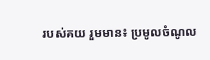របស់គយ រួមមាន៖ ប្រមូលចំណូល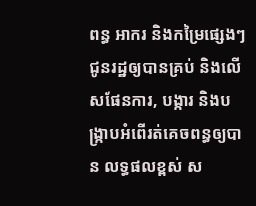ពន្ធ អាករ និងកម្រៃផ្សេងៗជូនរដ្ឋឲ្យបានគ្រប់ និងលើសផែនការ, បង្ការ និងបង្ក្រាបអំពើរត់គេចពន្ធឲ្យបាន លទ្ធផលខ្ពស់ ស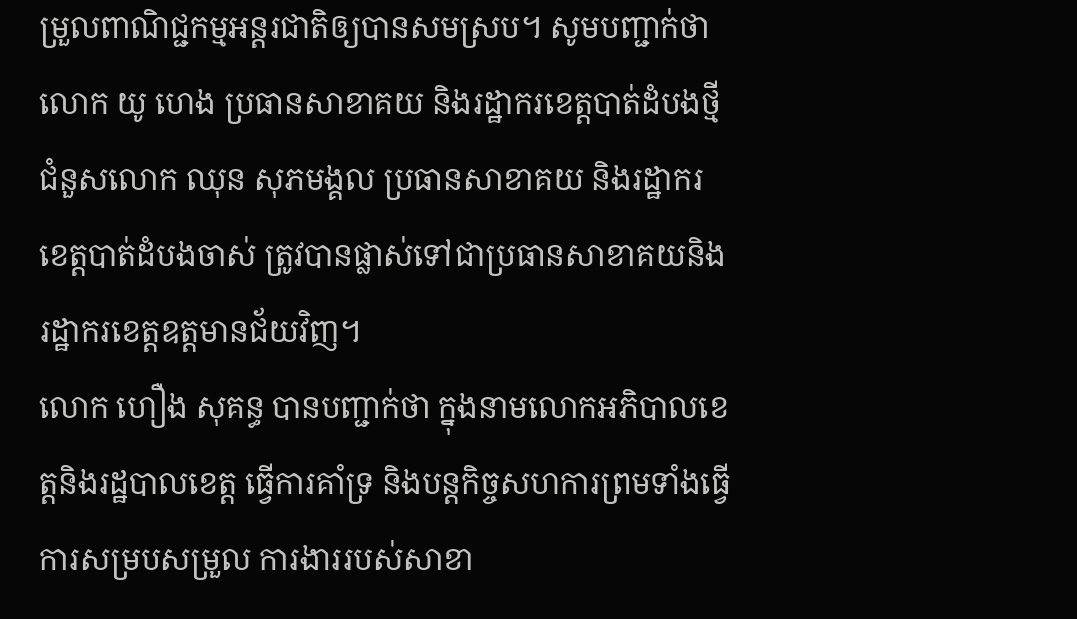ម្រួលពាណិជ្ជកម្មអន្តរជាតិឲ្យបានសមស្រប។ សូមបញ្ជាក់ថា លោក យូ ហេង ប្រធានសាខាគយ និងរដ្ឋាករខេត្តបាត់ដំបងថ្មីជំនួសលោក ឈុន សុភមង្គល ប្រធានសាខាគយ និងរដ្ឋាករខេត្តបាត់ដំបងចាស់ ត្រូវបានផ្លាស់ទៅជាប្រធានសាខាគយនិងរដ្ឋាករខេត្តឧត្តមានជ័យវិញ។
លោក ហឿង សុគន្ធ បានបញ្ជាក់ថា ក្នុងនាមលោកអភិបាលខេត្តនិងរដ្ឋបាលខេត្ត ធ្វើការគាំទ្រ និងបន្តកិច្ចសហការព្រមទាំងធ្វើការសម្របសម្រួល ការងាររបស់សាខា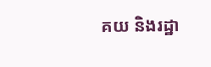គយ និងរដ្ឋា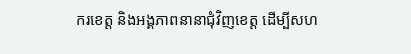ករខេត្ត និងអង្គភាពនានាជុំវិញខេត្ត ដើម្បីសហ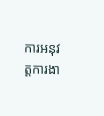ការអនុវត្តការងា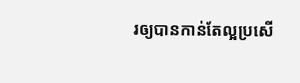រឲ្យបានកាន់តែល្អប្រសើ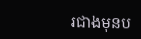រជាងមុនប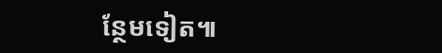ន្ថែមទៀត៕